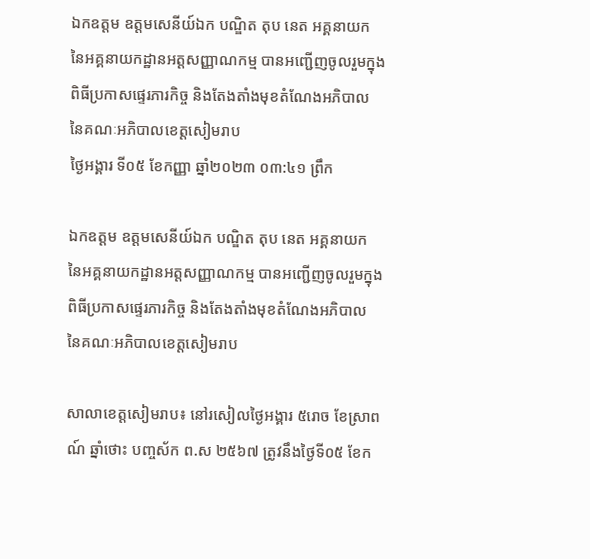ឯកឧត្តម ឧត្តមសេនីយ៍ឯក បណ្ឌិត តុប នេត អគ្គនាយក នៃអគ្គនាយកដ្ឋានអត្តសញ្ញាណកម្ម បានអញ្ជើញចូលរួមក្នុងពិធីប្រកាសផ្ទេរភារកិច្ច និងតែងតាំងមុខតំណែងអភិបាល នៃគណៈអភិបាលខេត្តសៀមរាប
ថ្ងៃអង្គារ ទី០៥ ខែកញ្ញា ឆ្នាំ២០២៣ ០៣:៤១ ព្រឹក

ឯកឧត្តម ឧត្តមសេនីយ៍ឯក បណ្ឌិត តុប នេត អគ្គនាយក នៃអគ្គនាយកដ្ឋានអត្តសញ្ញាណកម្ម បានអញ្ជើញចូលរួមក្នុងពិធីប្រកាសផ្ទេរភារកិច្ច និងតែងតាំងមុខតំណែងអភិបាល នៃគណៈអភិបាលខេត្តសៀមរាប

សាលាខេត្តសៀមរាប៖ នៅរសៀលថ្ងៃអង្គារ ៥រោច ខែស្រាពណ៍ ឆ្នាំថោះ បញ្ចស័ក ព.ស ២៥៦៧ ត្រូវនឹងថ្ងៃទី០៥ ខែក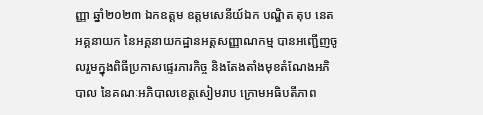ញ្ញា ឆ្នាំ២០២៣ ឯកឧត្តម ឧត្តមសេនីយ៍ឯក បណ្ឌិត តុប នេត អគ្គនាយក នៃអគ្គនាយកដ្ឋានអត្តសញ្ញាណកម្ម បានអញ្ជើញចូលរួមក្នុងពិធីប្រកាសផ្ទេរភារកិច្ច និងតែងតាំងមុខតំណែងអភិបាល នៃគណៈអភិបាលខេត្តសៀមរាប ក្រោមអធិបតីភាព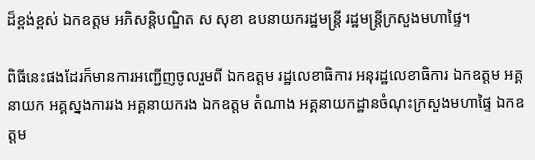ដ៏ខ្ពង់ខ្ពស់ ឯកឧត្តម អភិសន្ដិបណ្ឌិត ស សុខា ឧបនាយករដ្ឋមន្រ្តី រដ្ឋមន្រ្តីក្រសួងមហាផ្ទៃ។

ពិធីនេះផងដែរក៏មានការអញ្ជើញចូលរួមពី ឯកឧត្តម រដ្ឋលេខាធិការ អនុរដ្ឋលេខាធិការ ឯកឧត្តម អគ្គនាយក អគ្គស្នងការរង អគ្គនាយករង ឯកឧត្តម តំណាង អគ្គនាយកដ្ឋានចំណុះក្រសួងមហាផ្ទៃ ឯកឧត្តម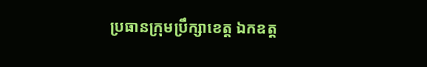ប្រធានក្រុមប្រឹក្សាខេត្ត ឯកឧត្ត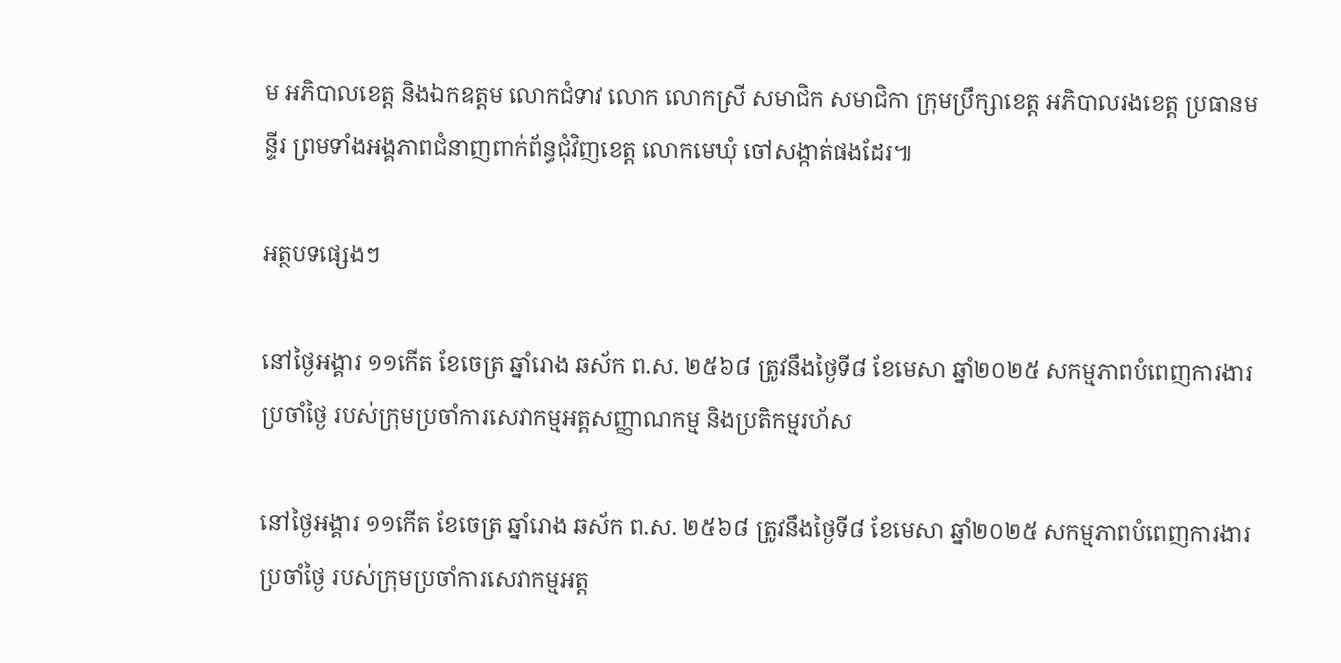ម អភិបាលខេត្ត និងឯកឧត្តម លោកជំទាវ លោក លោកស្រី សមាជិក សមាជិកា ក្រុមប្រឹក្សាខេត្ត អភិបាលរងខេត្ត ប្រធានមន្ទីរ ព្រមទាំងអង្គភាពជំនាញពាក់ព័ន្ធជុំវិញខេត្ត លោកមេឃុំ ចៅសង្កាត់ផងដែរ៕

អត្ថបទផ្សេងៗ

នៅថ្ងៃអង្គារ ១១កើត ខែចេត្រ ឆ្នាំរោង ឆស័ក ព.ស. ២៥៦៨ ត្រូវនឹងថ្ងៃទី៨ ខែមេសា ឆ្នាំ២០២៥ សកម្មភាពបំពេញការងារប្រចាំថ្ងៃ របស់ក្រុមប្រចាំការសេវាកម្មអត្តសញ្ញាណកម្ម និងប្រតិកម្មរហ័ស

នៅថ្ងៃអង្គារ ១១កើត ខែចេត្រ ឆ្នាំរោង ឆស័ក ព.ស. ២៥៦៨ ត្រូវនឹងថ្ងៃទី៨ ខែមេសា ឆ្នាំ២០២៥ សកម្មភាពបំពេញការងារប្រចាំថ្ងៃ របស់ក្រុមប្រចាំការសេវាកម្មអត្ត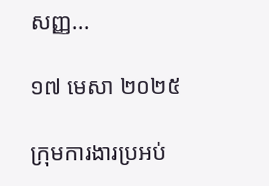សញ្ញ...

១៧ មេសា ២០២៥

ក្រុមការងារប្រអប់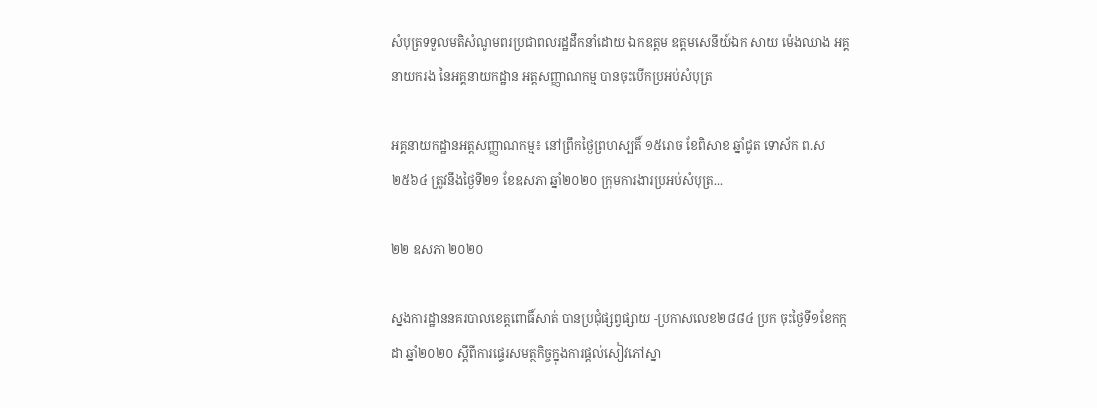សំបុត្រទទួលមតិសំណូមពរប្រជាពលរដ្ឋដឹកនាំដោយ ឯកឧត្តម ឧត្តមសេនីយ៍ឯក សាយ ម៉េងឈាង អគ្គនាយករង នៃអគ្គនាយកដ្ឋាន អត្តសញ្ញាណកម្ម បានចុះបើកប្រអប់សំបុត្រ

អគ្គនាយកដ្ឋានអត្តសញ្ញាណកម្ម៖ នៅព្រឹកថ្ងៃព្រហស្បតិ៍ ១៥រោច ខែពិសាខ ឆ្នាំជូត ទោស័ក ព.ស ២៥៦៤ ត្រូវនឹងថ្ងៃទី២១ ខែឧសភា ឆ្នាំ២០២០ ក្រុមការងារប្រអប់សំបុត្រ...

២២ ឧសភា ២០២០

ស្នងការដ្ឋាននគរបាលខេត្តពោធិ៍សាត់ បានប្រជុំផ្សព្វផ្សាយ -ប្រកាសលេខ២៨៨៤ ប្រក ចុះថ្ងៃទី១ខែកក្កដា ឆ្នាំ២០២០ ស្ដីពីការផ្ទេរសមត្ថកិច្ចក្នុងការផ្ដល់សៀវភៅស្នា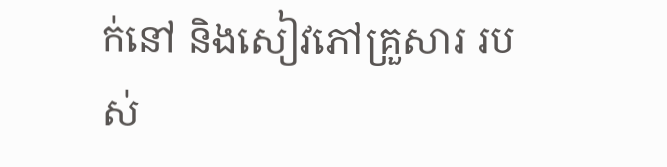ក់នៅ និងសៀវភៅគ្រួសារ របស់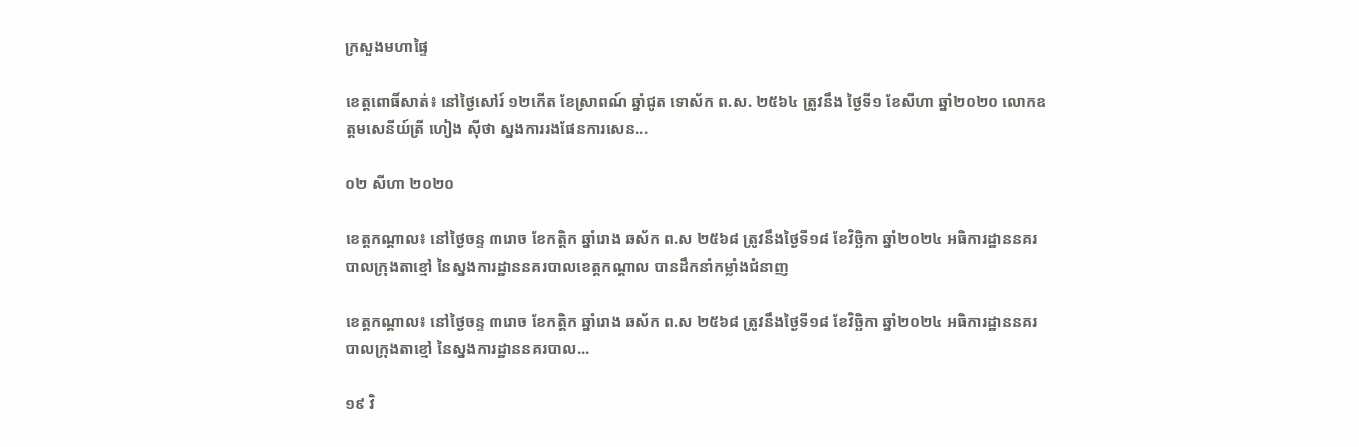ក្រសួងមហាផ្ទៃ

ខេត្តពោធិ៍សាត់៖ នៅថ្ងៃសៅរ៍ ១២កើត ខែស្រាពណ៍ ឆ្នាំជូត ទោស័ក ព.ស. ២៥៦៤ ត្រូវនឹង ថ្ងៃទី១ ខែសីហា ឆ្នាំ២០២០ លោកឧត្តមសេនីយ៍ត្រី ហៀង ស៊ីថា ស្នងការរងផែនការសេន...

០២ សីហា ២០២០

ខេត្តកណ្ដាល៖ នៅថ្ងៃចន្ទ ៣រោច ខែកត្ដិក ឆ្នាំរោង ឆស័ក ព.ស ២៥៦៨ ត្រូវនឹងថ្ងៃទី១៨ ខែវិច្ឆិកា ឆ្នាំ២០២៤ អធិការដ្ឋាននគរបាលក្រុងតាខ្មៅ នៃស្នងការដ្ឋាននគរបាលខេត្តកណ្ដាល បានដឹកនាំកម្លាំងជំនាញ

ខេត្តកណ្ដាល៖ នៅថ្ងៃចន្ទ ៣រោច ខែកត្ដិក ឆ្នាំរោង ឆស័ក ព.ស ២៥៦៨ ត្រូវនឹងថ្ងៃទី១៨ ខែវិច្ឆិកា ឆ្នាំ២០២៤ អធិការដ្ឋាននគរបាលក្រុងតាខ្មៅ នៃស្នងការដ្ឋាននគរបាល...

១៩ វិ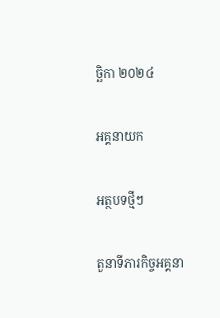ច្ឆិកា ២០២៤

អគ្គនាយក

អត្ថបទថ្មីៗ

តួនាទីភារកិច្ចអគ្គនា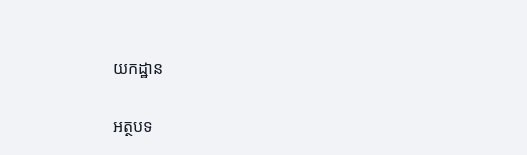យកដ្ឋាន

អត្ថបទ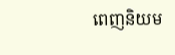ពេញនិយម